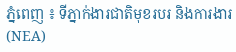ភ្នំពេញ ៖ ទីភ្នាក់ងារជាតិមុខរបរ និងការងារ (NEA)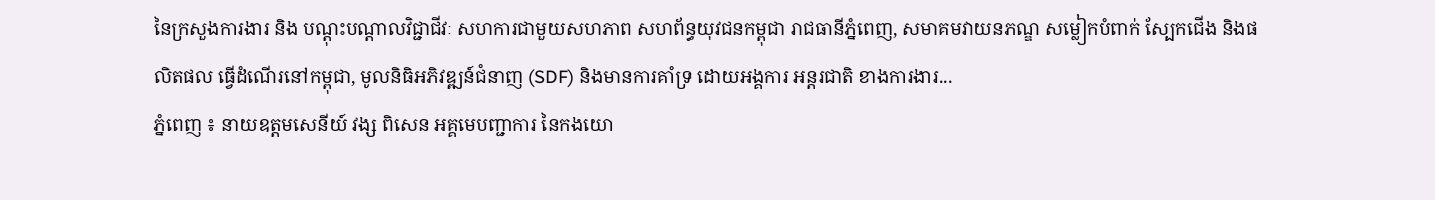នៃក្រសួងការងារ និង បណ្តុះបណ្តាលវិជ្ជាជីវៈ សហការជាមួយសហភាព សហព័ន្ធយុវជនកម្ពុជា រាជធានីភ្នំពេញ, សមាគមវាយនភណ្ឌ សម្លៀកបំពាក់ ស្បែកជើង និងផលិតផល ធ្វើដំណើរនៅកម្ពុជា, មូលនិធិអភិវឌ្ឍន៍ជំនាញ (SDF) និងមានការគាំទ្រ ដោយអង្គការ អន្តរជាតិ ខាងការងារ...
ភ្នំពេញ ៖ នាយឧត្ដមសេនីយ៍ វង្ស ពិសេន អគ្គមេបញ្ជាការ នៃកងយោ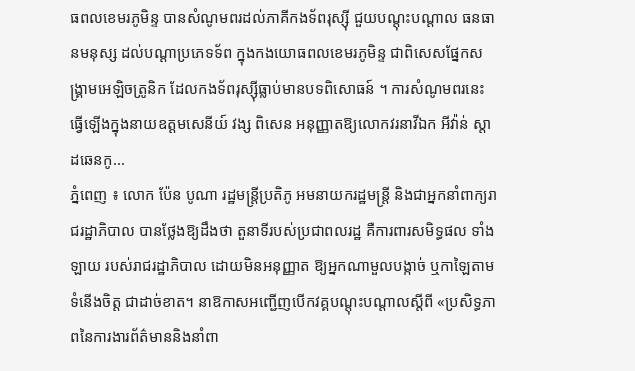ធពលខេមរភូមិន្ទ បានសំណូមពរដល់ភាគីកងទ័ពរុស្ស៊ី ជួយបណ្ដុះបណ្ដាល ធនធានមនុស្ស ដល់បណ្ដាប្រភេទទ័ព ក្នុងកងយោធពលខេមរភូមិន្ទ ជាពិសេសផ្នែកសង្គ្រាមអេឡិចត្រូនិក ដែលកងទ័ពរុស្ស៊ីធ្លាប់មានបទពិសោធន៍ ។ ការសំណូមពរនេះ ធ្វើឡើងក្នុងនាយឧត្ដមសេនីយ៍ វង្ស ពិសេន អនុញ្ញាតឱ្យលោកវរនាវីឯក អីវ៉ាន់ ស្តាដឆេនកូ...
ភ្នំពេញ ៖ លោក ប៉ែន បូណា រដ្ឋមន្ត្រីប្រតិភូ អមនាយករដ្ឋមន្ត្រី និងជាអ្នកនាំពាក្យរាជរដ្ឋាភិបាល បានថ្លែងឱ្យដឹងថា តួនាទីរបស់ប្រជាពលរដ្ឋ គឺការពារសមិទ្ធផល ទាំងឡាយ របស់រាជរដ្ឋាភិបាល ដោយមិនអនុញ្ញាត ឱ្យអ្នកណាមួលបង្កាច់ ឬកាឡៃតាមទំនើងចិត្ត ជាដាច់ខាត។ នាឱកាសអញ្ជើញបើកវគ្គបណ្តុះបណ្តាលស្តីពី «ប្រសិទ្ធភាពនៃការងារព័ត៌មាននិងនាំពា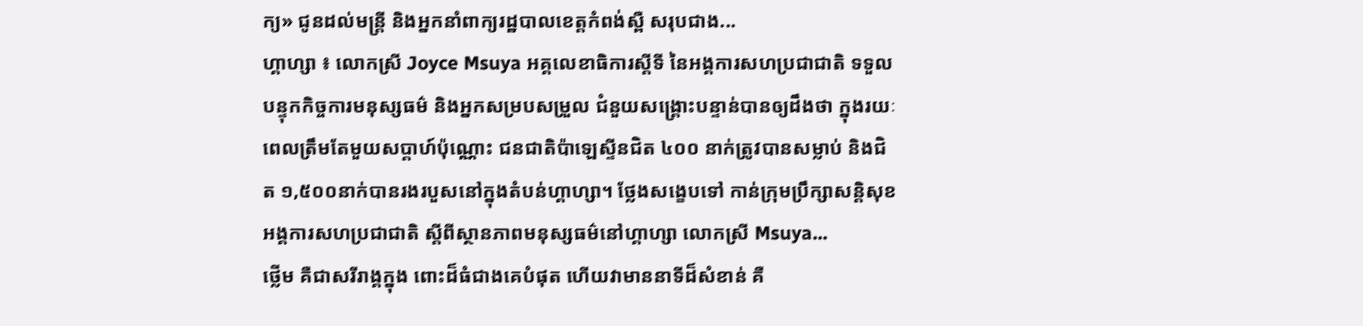ក្យ» ជូនដល់មន្ត្រី និងអ្នកនាំពាក្យរដ្ឋបាលខេត្តកំពង់ស្ពឺ សរុបជាង...
ហ្គាហ្សា ៖ លោកស្រី Joyce Msuya អគ្គលេខាធិការស្តីទី នៃអង្គការសហប្រជាជាតិ ទទួលបន្ទុកកិច្ចការមនុស្សធម៌ និងអ្នកសម្របសម្រួល ជំនួយសង្គ្រោះបន្ទាន់បានឲ្យដឹងថា ក្នុងរយៈពេលត្រឹមតែមួយសប្តាហ៍ប៉ុណ្ណោះ ជនជាតិប៉ាឡេស្ទីនជិត ៤០០ នាក់ត្រូវបានសម្លាប់ និងជិត ១,៥០០នាក់បានរងរបួសនៅក្នុងតំបន់ហ្គាហ្សា។ ថ្លែងសង្ខេបទៅ កាន់ក្រុមប្រឹក្សាសន្តិសុខ អង្គការសហប្រជាជាតិ ស្តីពីស្ថានភាពមនុស្សធម៌នៅហ្គាហ្សា លោកស្រី Msuya...
ថ្លើម គឺជាសរីរាង្គក្នុង ពោះដ៏ធំជាងគេបំផុត ហើយវាមាននាទីដ៏សំខាន់ គឺ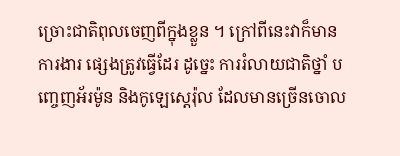ច្រោះជាតិពុលចេញពីក្នុងខ្លួន ។ ក្រៅពីនេះវាក៏មានការងារ ផ្សេងត្រូវធ្វើដែរ ដូច្នេះ ការរំលាយជាតិថ្នាំ បញ្ចេញអ័រម៉ូន និងកូឡេស្តេរ៉ុល ដែលមានច្រើនចោល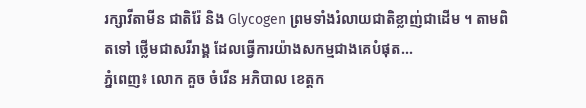រក្សាវីតាមីន ជាតិរ៉ែ និង Glycogen ព្រមទាំងរំលាយជាតិខ្លាញ់ជាដើម ។ តាមពិតទៅ ថ្លើមជាសរីរាង្គ ដែលធ្វើការយ៉ាងសកម្មជាងគេបំផុត...
ភ្នំពេញ៖ លោក គួច ចំរើន អភិបាល ខេត្តក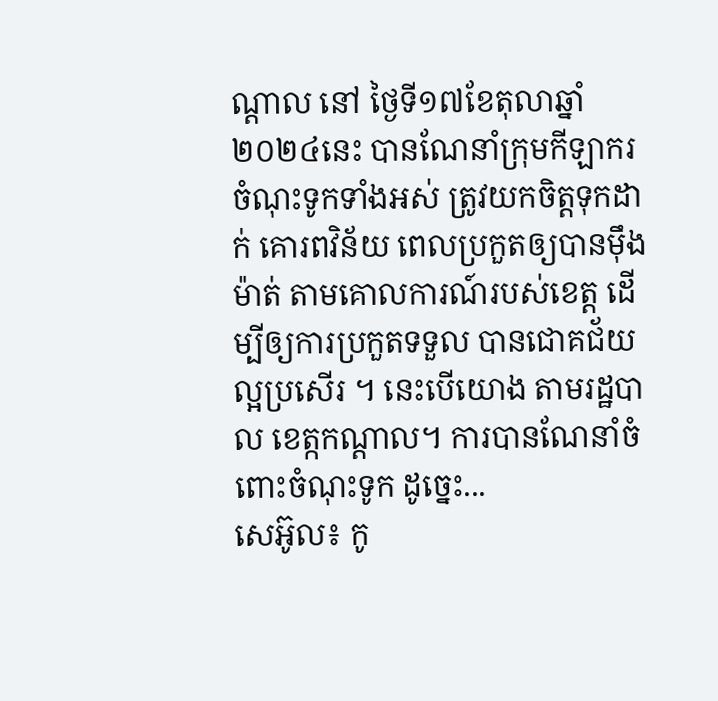ណ្តាល នៅ ថ្ងៃទី១៧ខែតុលាឆ្នាំ២០២៤នេះ បានណែនាំក្រុមកីឡាករ ចំណុះទូកទាំងអស់ ត្រូវយកចិត្តទុកដាក់ គោរពវិន័យ ពេលប្រកួតឲ្យបានម៉ឹងម៉ាត់ តាមគោលការណ៍របស់ខេត្ត ដើម្បីឲ្យការប្រកួតទទួល បានជោគជ័យល្អប្រសើរ ។ នេះបើយោង តាមរដ្ឋបាល ខេត្កកណ្ដាល។ ការបានណែនាំចំពោះចំណុះទូក ដូច្នេះ...
សេអ៊ូល៖ កូ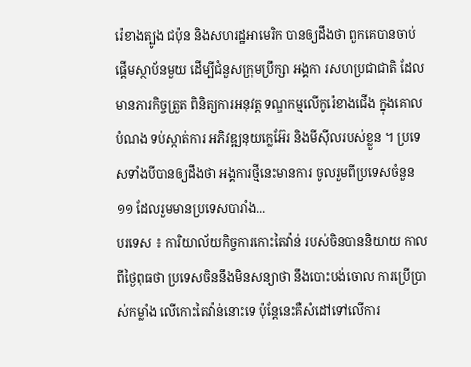រ៉េខាងត្បូង ជប៉ុន និងសហរដ្ឋអាមេរិក បានឲ្យដឹងថា ពួកគេបានចាប់ផ្តើមស្ថាប័នមួយ ដើម្បីជំនួសក្រុមប្រឹក្សា អង្គកា រសហប្រជាជាតិ ដែលមានភារកិច្ចត្រួត ពិនិត្យការអនុវត្ត ទណ្ឌកម្មលើកូរ៉េខាងជើង ក្នុងគោលបំណង ទប់ស្កាត់ការ អភិវឌ្ឍនុយក្លេអ៊ែរ និងមីស៊ីលរបស់ខ្លួន ។ ប្រទេសទាំងបីបានឲ្យដឹងថា អង្គការថ្មីនេះមានការ ចូលរួមពីប្រទេសចំនួន ១១ ដែលរួមមានប្រទេសបារាំង...
បរទេស ៖ ការិយាល័យកិច្ចការកោះតៃវ៉ាន់ របស់ចិនបាននិយាយ កាលពីថ្ងៃពុធថា ប្រទេសចិននឹងមិនសន្យាថា នឹងបោះបង់ចោល ការប្រើប្រាស់កម្លាំង លើកោះតៃវ៉ាន់នោះទេ ប៉ុន្តែនេះគឺសំដៅទៅលើការ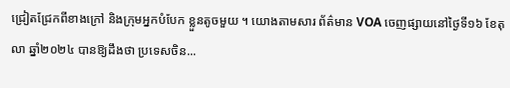ជ្រៀតជ្រែកពីខាងក្រៅ និងក្រុមអ្នកបំបែក ខ្លួនតូចមួយ ។ យោងតាមសារ ព័ត៌មាន VOA ចេញផ្សាយនៅថ្ងៃទី១៦ ខែតុលា ឆ្នាំ២០២៤ បានឱ្យដឹងថា ប្រទេសចិន...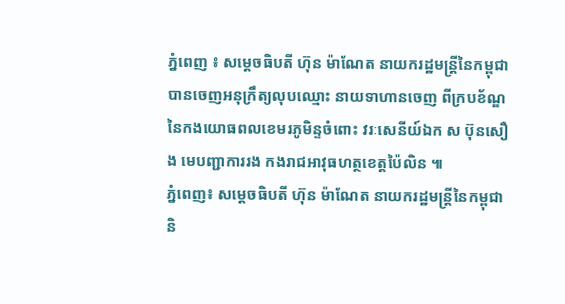ភ្នំពេញ ៖ សម្ដេចធិបតី ហ៊ុន ម៉ាណែត នាយករដ្ឋមន្ត្រីនៃកម្ពុជា បានចេញអនុក្រឹត្យលុបឈ្មោះ នាយទាហានចេញ ពីក្របខ័ណ្ឌ នៃកងយោធពលខេមរភូមិន្ទចំពោះ វរៈសេនីយ៍ឯក ស ប៊ុនសឿង មេបញ្ជាការរង កងរាជអាវុធហត្ថខេត្តប៉ៃលិន ៕
ភ្នំពេញ៖ សម្តេចធិបតី ហ៊ុន ម៉ាណែត នាយករដ្ឋមន្ត្រីនៃកម្ពុជា និ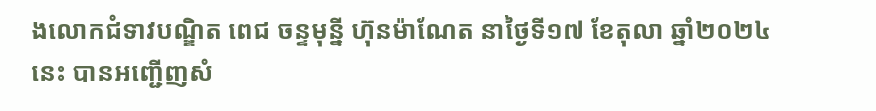ងលោកជំទាវបណ្ឌិត ពេជ ចន្ទមុន្នី ហ៊ុនម៉ាណែត នាថ្ងៃទី១៧ ខែតុលា ឆ្នាំ២០២៤នេះ បានអញ្ជើញសំ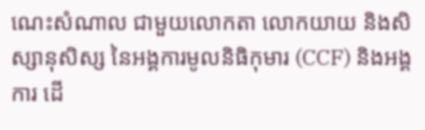ណេះសំណាល ជាមួយលោកតា លោកយាយ និងសិស្សានុសិស្ស នៃអង្គការមូលនិធិកុមារ (CCF) និងអង្គការ ដើ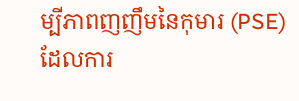ម្បីភាពញញឹមនៃកុមារ (PSE) ដែលការ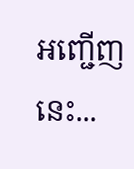អញ្ជើញនេះ...